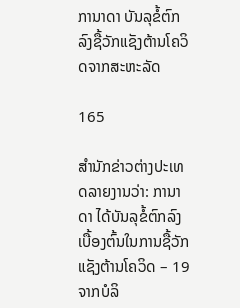ການາດາ ບັນລຸຂໍ້ຕົກລົງຊື້ວັກແຊັງຕ້ານໂຄວິດຈາກສະຫະລັດ

165

ສຳນັກຂ່າວຕ່າງປະເທດລາຍງານວ່າ: ການາດາ ໄດ້ບັນລຸຂໍ້ຕົກລົງເບື້ອງຕົ້ນໃນການຊື້ວັກແຊັງຕ້ານໂຄວິດ – 19 ຈາກບໍລິ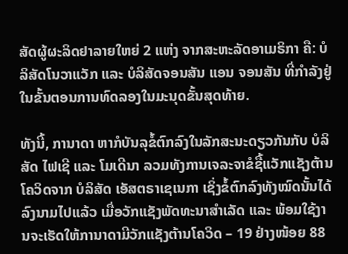ສັດຜູ້ຜະລິດຢາລາຍໃຫຍ່ 2 ແຫ່ງ ຈາກສະຫະລັດອາເມຣິກາ ຄື: ບໍລິສັດໂນວາແວັກ ແລະ ບໍລິສັດຈອນສັນ ແອນ ຈອນສັນ ທີ່ກຳລັງຢູ່ໃນຂັ້ນຕອນການທົດລອງໃນມະນຸດຂັ້ນສຸດທ້າຍ.

ທັງນີ້, ການາດາ ຫາກໍບັນລຸຂໍ້ຕົກລົງໃນລັກສະນະດຽວກັນກັບ ບໍລິສັດ ໄຟເຊີ ແລະ ໂມເດີນາ ລວມທັງການເຈລະຈາຂໍຊື້ແວັກແຊັງຕ້ານໂຄວິດຈາກ ບໍລິສັດ ເອັສຕຣາເຊເນກາ ເຊິ່ງຂໍ້ຕົກລົງທັງໝົດນັ້ນໄດ້ລົງນາມໄປແລ້ວ ເມື່ອວັກແຊັງພັດທະນາສຳເລັດ ແລະ ພ້ອມໃຊ້ງານຈະເຮັດໃຫ້ການາດາມີວັກແຊັງຕ້ານໂຄວິດ – 19 ຢ່າງໜ້ອຍ 88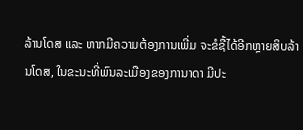ລ້ານໂດສ ແລະ ຫາກມີຄວາມຕ້ອງການເພີ່ມ ຈະຂໍຊື້ໄດ້ອີກຫຼາຍສິບລ້ານໂດສ, ໃນຂະນະທີ່ພົນລະເມືອງຂອງການາດາ ມີປະ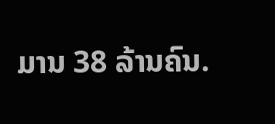ມານ 38 ລ້ານຄົນ.